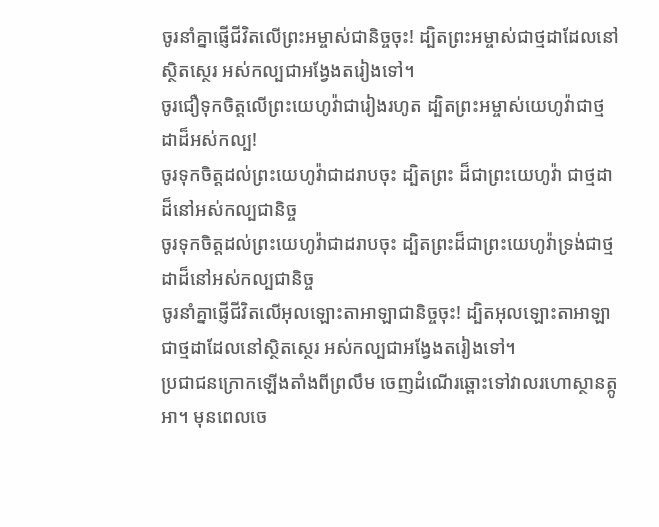ចូរនាំគ្នាផ្ញើជីវិតលើព្រះអម្ចាស់ជានិច្ចចុះ! ដ្បិតព្រះអម្ចាស់ជាថ្មដាដែលនៅស្ថិតស្ថេរ អស់កល្បជាអង្វែងតរៀងទៅ។
ចូរជឿទុកចិត្តលើព្រះយេហូវ៉ាជារៀងរហូត ដ្បិតព្រះអម្ចាស់យេហូវ៉ាជាថ្មដាដ៏អស់កល្ប!
ចូរទុកចិត្តដល់ព្រះយេហូវ៉ាជាដរាបចុះ ដ្បិតព្រះ ដ៏ជាព្រះយេហូវ៉ា ជាថ្មដាដ៏នៅអស់កល្បជានិច្ច
ចូរទុកចិត្តដល់ព្រះយេហូវ៉ាជាដរាបចុះ ដ្បិតព្រះដ៏ជាព្រះយេហូវ៉ាទ្រង់ជាថ្មដាដ៏នៅអស់កល្បជានិច្ច
ចូរនាំគ្នាផ្ញើជីវិតលើអុលឡោះតាអាឡាជានិច្ចចុះ! ដ្បិតអុលឡោះតាអាឡាជាថ្មដាដែលនៅស្ថិតស្ថេរ អស់កល្បជាអង្វែងតរៀងទៅ។
ប្រជាជនក្រោកឡើងតាំងពីព្រលឹម ចេញដំណើរឆ្ពោះទៅវាលរហោស្ថានត្កូអា។ មុនពេលចេ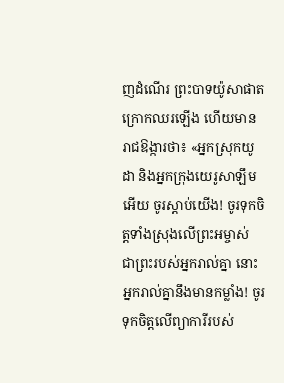ញដំណើរ ព្រះបាទយ៉ូសាផាតក្រោកឈរឡើង ហើយមានរាជឱង្ការថា៖ «អ្នកស្រុកយូដា និងអ្នកក្រុងយេរូសាឡឹមអើយ ចូរស្ដាប់យើង! ចូរទុកចិត្តទាំងស្រុងលើព្រះអម្ចាស់ ជាព្រះរបស់អ្នករាល់គ្នា នោះអ្នករាល់គ្នានឹងមានកម្លាំង! ចូរទុកចិត្តលើព្យាការីរបស់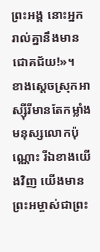ព្រះអង្គ នោះអ្នករាល់គ្នានឹងមានជោគជ័យ!»។
ខាងស្ដេចស្រុកអាស្ស៊ីរីមានតែកម្លាំងមនុស្សលោកប៉ុណ្ណោះ រីឯខាងយើងវិញ យើងមានព្រះអម្ចាស់ជាព្រះ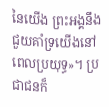នៃយើង ព្រះអង្គនឹងជួយគាំទ្រយើងនៅពេលប្រយុទ្ធ»។ ប្រជាជនក៏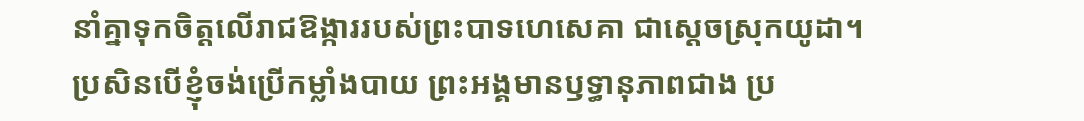នាំគ្នាទុកចិត្តលើរាជឱង្ការរបស់ព្រះបាទហេសេគា ជាស្ដេចស្រុកយូដា។
ប្រសិនបើខ្ញុំចង់ប្រើកម្លាំងបាយ ព្រះអង្គមានឫទ្ធានុភាពជាង ប្រ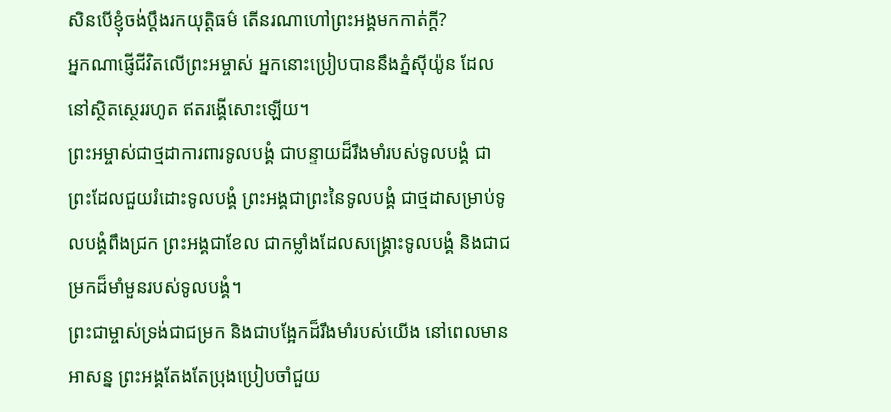សិនបើខ្ញុំចង់ប្ដឹងរកយុត្តិធម៌ តើនរណាហៅព្រះអង្គមកកាត់ក្ដី?
អ្នកណាផ្ញើជីវិតលើព្រះអម្ចាស់ អ្នកនោះប្រៀបបាននឹងភ្នំស៊ីយ៉ូន ដែលនៅស្ថិតស្ថេររហូត ឥតរង្គើសោះឡើយ។
ព្រះអម្ចាស់ជាថ្មដាការពារទូលបង្គំ ជាបន្ទាយដ៏រឹងមាំរបស់ទូលបង្គំ ជាព្រះដែលជួយរំដោះទូលបង្គំ ព្រះអង្គជាព្រះនៃទូលបង្គំ ជាថ្មដាសម្រាប់ទូលបង្គំពឹងជ្រក ព្រះអង្គជាខែល ជាកម្លាំងដែលសង្គ្រោះទូលបង្គំ និងជាជម្រកដ៏មាំមួនរបស់ទូលបង្គំ។
ព្រះជាម្ចាស់ទ្រង់ជាជម្រក និងជាបង្អែកដ៏រឹងមាំរបស់យើង នៅពេលមានអាសន្ន ព្រះអង្គតែងតែប្រុងប្រៀបចាំជួយ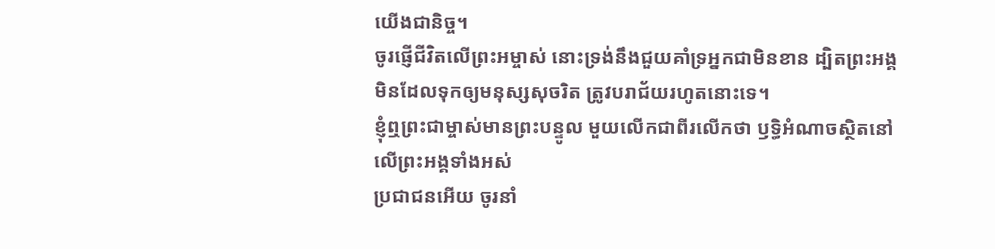យើងជានិច្ច។
ចូរផ្ញើជីវិតលើព្រះអម្ចាស់ នោះទ្រង់នឹងជួយគាំទ្រអ្នកជាមិនខាន ដ្បិតព្រះអង្គមិនដែលទុកឲ្យមនុស្សសុចរិត ត្រូវបរាជ័យរហូតនោះទេ។
ខ្ញុំឮព្រះជាម្ចាស់មានព្រះបន្ទូល មួយលើកជាពីរលើកថា ឫទ្ធិអំណាចស្ថិតនៅលើព្រះអង្គទាំងអស់
ប្រជាជនអើយ ចូរនាំ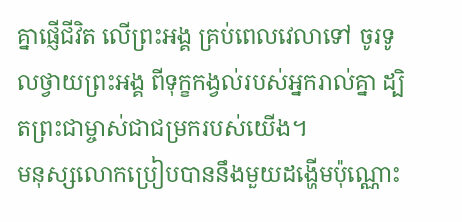គ្នាផ្ញើជីវិត លើព្រះអង្គ គ្រប់ពេលវេលាទៅ ចូរទូលថ្វាយព្រះអង្គ ពីទុក្ខកង្វល់របស់អ្នករាល់គ្នា ដ្បិតព្រះជាម្ចាស់ជាជម្រករបស់យើង។
មនុស្សលោកប្រៀបបាននឹងមួយដង្ហើមប៉ុណ្ណោះ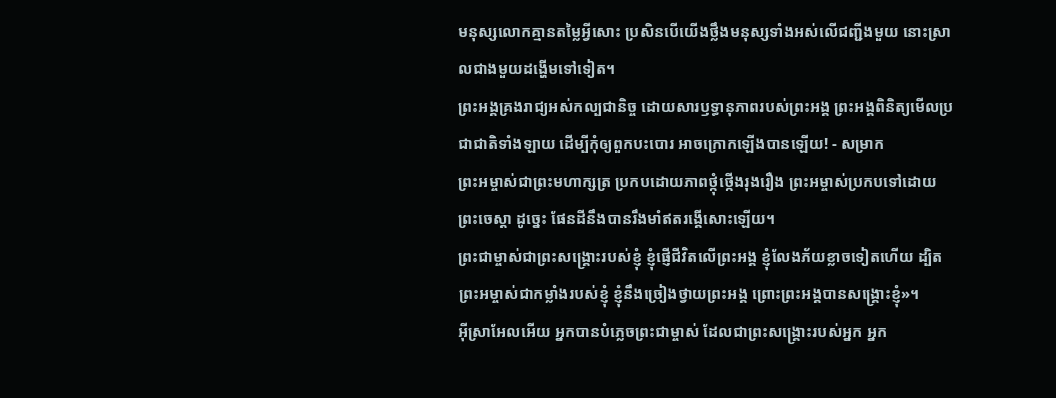មនុស្សលោកគ្មានតម្លៃអ្វីសោះ ប្រសិនបើយើងថ្លឹងមនុស្សទាំងអស់លើជញ្ជីងមួយ នោះស្រាលជាងមួយដង្ហើមទៅទៀត។
ព្រះអង្គគ្រងរាជ្យអស់កល្បជានិច្ច ដោយសារឫទ្ធានុភាពរបស់ព្រះអង្គ ព្រះអង្គពិនិត្យមើលប្រជាជាតិទាំងឡាយ ដើម្បីកុំឲ្យពួកបះបោរ អាចក្រោកឡើងបានឡើយ! - សម្រាក
ព្រះអម្ចាស់ជាព្រះមហាក្សត្រ ប្រកបដោយភាពថ្កុំថ្កើងរុងរឿង ព្រះអម្ចាស់ប្រកបទៅដោយព្រះចេស្ដា ដូច្នេះ ផែនដីនឹងបានរឹងមាំឥតរង្គើសោះឡើយ។
ព្រះជាម្ចាស់ជាព្រះសង្គ្រោះរបស់ខ្ញុំ ខ្ញុំផ្ញើជីវិតលើព្រះអង្គ ខ្ញុំលែងភ័យខ្លាចទៀតហើយ ដ្បិតព្រះអម្ចាស់ជាកម្លាំងរបស់ខ្ញុំ ខ្ញុំនឹងច្រៀងថ្វាយព្រះអង្គ ព្រោះព្រះអង្គបានសង្គ្រោះខ្ញុំ»។
អ៊ីស្រាអែលអើយ អ្នកបានបំភ្លេចព្រះជាម្ចាស់ ដែលជាព្រះសង្គ្រោះរបស់អ្នក អ្នក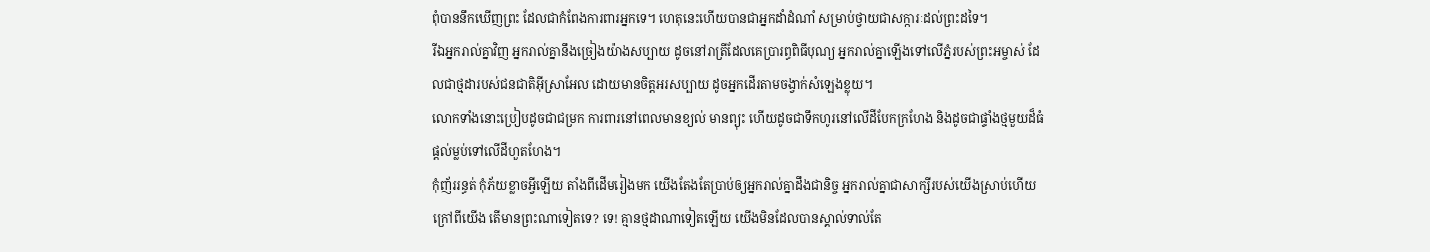ពុំបាននឹកឃើញព្រះ ដែលជាកំពែងការពារអ្នកទេ។ ហេតុនេះហើយបានជាអ្នកដាំដំណាំ សម្រាប់ថ្វាយជាសក្ការៈដល់ព្រះដទៃ។
រីឯអ្នករាល់គ្នាវិញ អ្នករាល់គ្នានឹងច្រៀងយ៉ាងសប្បាយ ដូចនៅរាត្រីដែលគេប្រារព្ធពិធីបុណ្យ អ្នករាល់គ្នាឡើងទៅលើភ្នំរបស់ព្រះអម្ចាស់ ដែលជាថ្មដារបស់ជនជាតិអ៊ីស្រាអែល ដោយមានចិត្តអរសប្បាយ ដូចអ្នកដើរតាមចង្វាក់សំឡេងខ្លុយ។
លោកទាំងនោះប្រៀបដូចជាជម្រក ការពារនៅពេលមានខ្យល់ មានព្យុះ ហើយដូចជាទឹកហូរនៅលើដីបែកក្រហែង និងដូចជាផ្ទាំងថ្មមួយដ៏ធំ ផ្ដល់ម្លប់ទៅលើដីហួតហែង។
កុំញ័ររន្ធត់ កុំភ័យខ្លាចអ្វីឡើយ តាំងពីដើមរៀងមក យើងតែងតែប្រាប់ឲ្យអ្នករាល់គ្នាដឹងជានិច្ច អ្នករាល់គ្នាជាសាក្សីរបស់យើងស្រាប់ហើយ ក្រៅពីយើង តើមានព្រះណាទៀតទេ? ទេ! គ្មានថ្មដាណាទៀតឡើយ យើងមិនដែលបានស្គាល់ទាល់តែ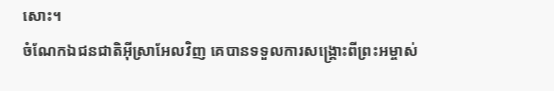សោះ។
ចំណែកឯជនជាតិអ៊ីស្រាអែលវិញ គេបានទទួលការសង្គ្រោះពីព្រះអម្ចាស់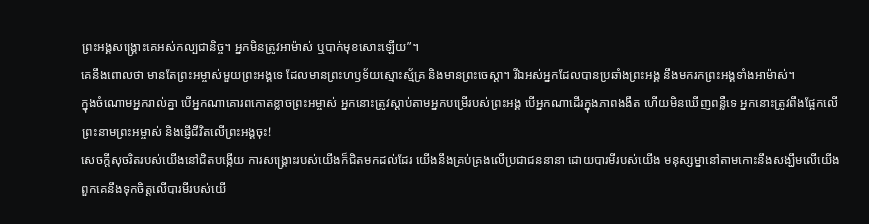ព្រះអង្គសង្គ្រោះគេអស់កល្បជានិច្ច។ អ្នកមិនត្រូវអាម៉ាស់ ឬបាក់មុខសោះឡើយ”។
គេនឹងពោលថា មានតែព្រះអម្ចាស់មួយព្រះអង្គទេ ដែលមានព្រះហឫទ័យស្មោះស្ម័គ្រ និងមានព្រះចេស្ដា។ រីឯអស់អ្នកដែលបានប្រឆាំងព្រះអង្គ នឹងមករកព្រះអង្គទាំងអាម៉ាស់។
ក្នុងចំណោមអ្នករាល់គ្នា បើអ្នកណាគោរពកោតខ្លាចព្រះអម្ចាស់ អ្នកនោះត្រូវស្ដាប់តាមអ្នកបម្រើរបស់ព្រះអង្គ បើអ្នកណាដើរក្នុងភាពងងឹត ហើយមិនឃើញពន្លឺទេ អ្នកនោះត្រូវពឹងផ្អែកលើព្រះនាមព្រះអម្ចាស់ និងផ្ញើជីវិតលើព្រះអង្គចុះ!
សេចក្ដីសុចរិតរបស់យើងនៅជិតបង្កើយ ការសង្គ្រោះរបស់យើងក៏ជិតមកដល់ដែរ យើងនឹងគ្រប់គ្រងលើប្រជាជននានា ដោយបារមីរបស់យើង មនុស្សម្នានៅតាមកោះនឹងសង្ឃឹមលើយើង ពួកគេនឹងទុកចិត្តលើបារមីរបស់យើ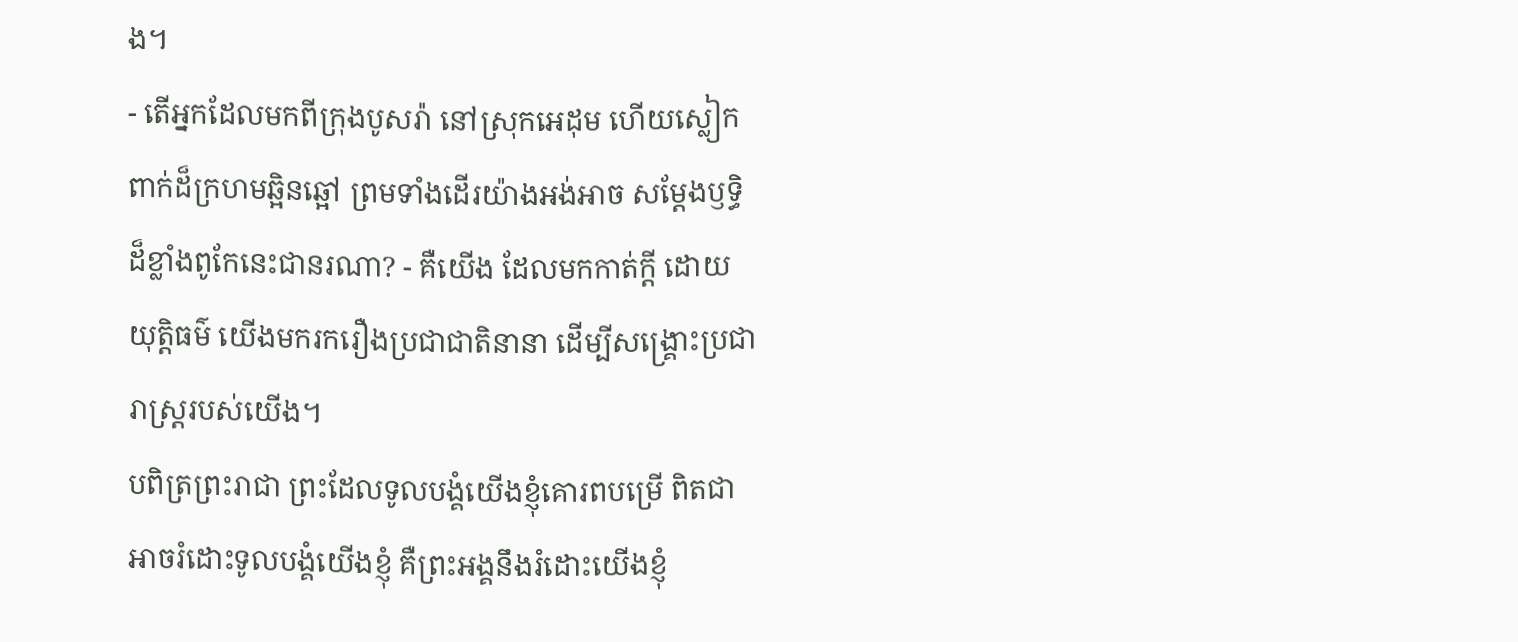ង។
- តើអ្នកដែលមកពីក្រុងបូសរ៉ា នៅស្រុកអេដុម ហើយស្លៀកពាក់ដ៏ក្រហមឆ្អិនឆ្អៅ ព្រមទាំងដើរយ៉ាងអង់អាច សម្តែងឫទ្ធិដ៏ខ្លាំងពូកែនេះជានរណា? - គឺយើង ដែលមកកាត់ក្ដី ដោយយុត្តិធម៌ យើងមករករឿងប្រជាជាតិនានា ដើម្បីសង្គ្រោះប្រជារាស្ត្ររបស់យើង។
បពិត្រព្រះរាជា ព្រះដែលទូលបង្គំយើងខ្ញុំគោរពបម្រើ ពិតជាអាចរំដោះទូលបង្គំយើងខ្ញុំ គឺព្រះអង្គនឹងរំដោះយើងខ្ញុំ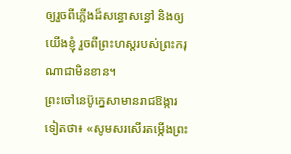ឲ្យរួចពីភ្លើងដ៏សន្ធោសន្ធៅ និងឲ្យយើងខ្ញុំ រួចពីព្រះហស្ដរបស់ព្រះករុណាជាមិនខាន។
ព្រះចៅនេប៊ូក្នេសាមានរាជឱង្ការទៀតថា៖ «សូមសរសើរតម្កើងព្រះ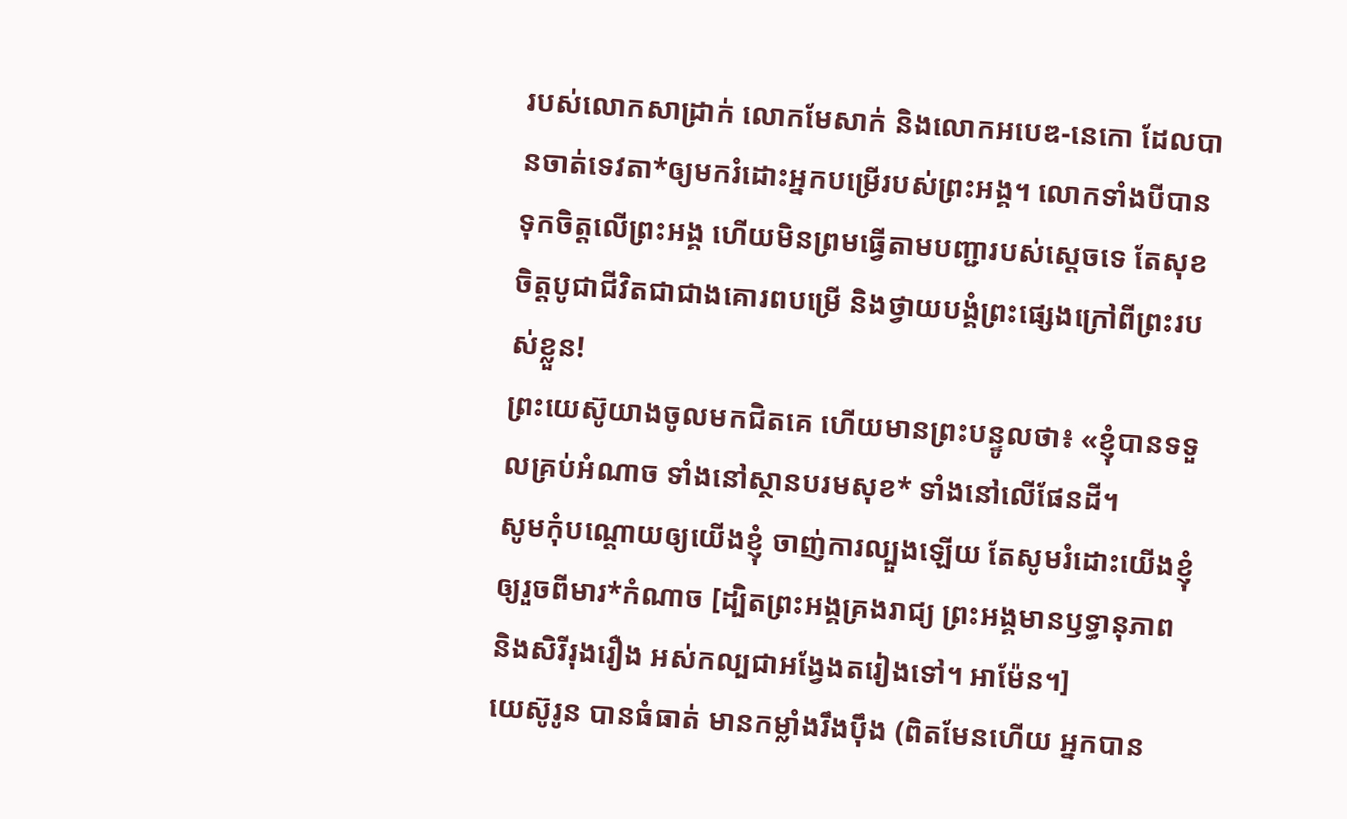របស់លោកសាដ្រាក់ លោកមែសាក់ និងលោកអបេឌ-នេកោ ដែលបានចាត់ទេវតា*ឲ្យមករំដោះអ្នកបម្រើរបស់ព្រះអង្គ។ លោកទាំងបីបានទុកចិត្តលើព្រះអង្គ ហើយមិនព្រមធ្វើតាមបញ្ជារបស់ស្ដេចទេ តែសុខចិត្តបូជាជីវិតជាជាងគោរពបម្រើ និងថ្វាយបង្គំព្រះផ្សេងក្រៅពីព្រះរបស់ខ្លួន!
ព្រះយេស៊ូយាងចូលមកជិតគេ ហើយមានព្រះបន្ទូលថា៖ «ខ្ញុំបានទទួលគ្រប់អំណាច ទាំងនៅស្ថានបរមសុខ* ទាំងនៅលើផែនដី។
សូមកុំបណ្ដោយឲ្យយើងខ្ញុំ ចាញ់ការល្បួងឡើយ តែសូមរំដោះយើងខ្ញុំឲ្យរួចពីមារ*កំណាច [ដ្បិតព្រះអង្គគ្រងរាជ្យ ព្រះអង្គមានឫទ្ធានុភាព និងសិរីរុងរឿង អស់កល្បជាអង្វែងតរៀងទៅ។ អាម៉ែន។]
យេស៊ូរូន បានធំធាត់ មានកម្លាំងរឹងប៉ឹង (ពិតមែនហើយ អ្នកបាន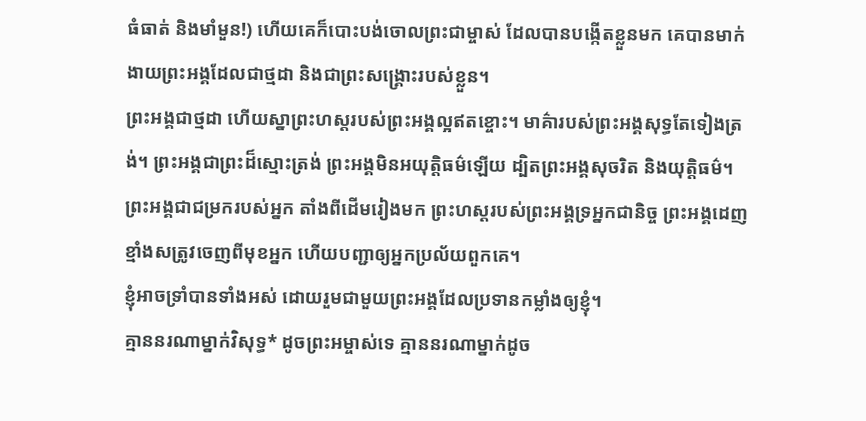ធំធាត់ និងមាំមួន!) ហើយគេក៏បោះបង់ចោលព្រះជាម្ចាស់ ដែលបានបង្កើតខ្លួនមក គេបានមាក់ងាយព្រះអង្គដែលជាថ្មដា និងជាព្រះសង្គ្រោះរបស់ខ្លួន។
ព្រះអង្គជាថ្មដា ហើយស្នាព្រះហស្ដរបស់ព្រះអង្គល្អឥតខ្ចោះ។ មាគ៌ារបស់ព្រះអង្គសុទ្ធតែទៀងត្រង់។ ព្រះអង្គជាព្រះដ៏ស្មោះត្រង់ ព្រះអង្គមិនអយុត្តិធម៌ឡើយ ដ្បិតព្រះអង្គសុចរិត និងយុត្តិធម៌។
ព្រះអង្គជាជម្រករបស់អ្នក តាំងពីដើមរៀងមក ព្រះហស្ដរបស់ព្រះអង្គទ្រអ្នកជានិច្ច ព្រះអង្គដេញខ្មាំងសត្រូវចេញពីមុខអ្នក ហើយបញ្ជាឲ្យអ្នកប្រល័យពួកគេ។
ខ្ញុំអាចទ្រាំបានទាំងអស់ ដោយរួមជាមួយព្រះអង្គដែលប្រទានកម្លាំងឲ្យខ្ញុំ។
គ្មាននរណាម្នាក់វិសុទ្ធ* ដូចព្រះអម្ចាស់ទេ គ្មាននរណាម្នាក់ដូច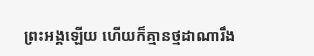ព្រះអង្គឡើយ ហើយក៏គ្មានថ្មដាណារឹង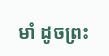មាំ ដូចព្រះ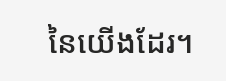នៃយើងដែរ។